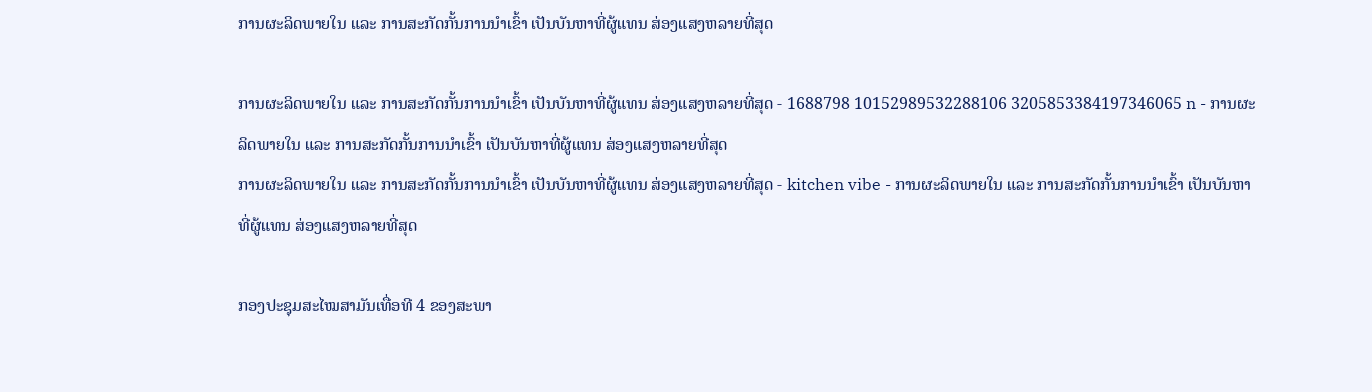ການຜະລິດພາຍໃນ ແລະ ການສະກັດກັ້ນການນຳເຂົ້າ ເປັນບັນຫາທີ່ຜູ້ແທນ ສ່ອງແສງຫລາຍທີ່ສຸດ

ການຜະລິດພາຍໃນ ແລະ ການສະກັດກັ້ນການນຳເຂົ້າ ເປັນບັນຫາທີ່ຜູ້ແທນ ສ່ອງແສງຫລາຍທີ່ສຸດ - 1688798 10152989532288106 3205853384197346065 n - ການຜະລິດພາຍໃນ ແລະ ການສະກັດກັ້ນການນຳເຂົ້າ ເປັນບັນຫາທີ່ຜູ້ແທນ ສ່ອງແສງຫລາຍທີ່ສຸດ
ການຜະລິດພາຍໃນ ແລະ ການສະກັດກັ້ນການນຳເຂົ້າ ເປັນບັນຫາທີ່ຜູ້ແທນ ສ່ອງແສງຫລາຍທີ່ສຸດ - kitchen vibe - ການຜະລິດພາຍໃນ ແລະ ການສະກັດກັ້ນການນຳເຂົ້າ ເປັນບັນຫາທີ່ຜູ້ແທນ ສ່ອງແສງຫລາຍທີ່ສຸດ

ກອງປະຊຸມສະໄໝສາມັນເທື່ອທີ 4 ຂອງສະພາ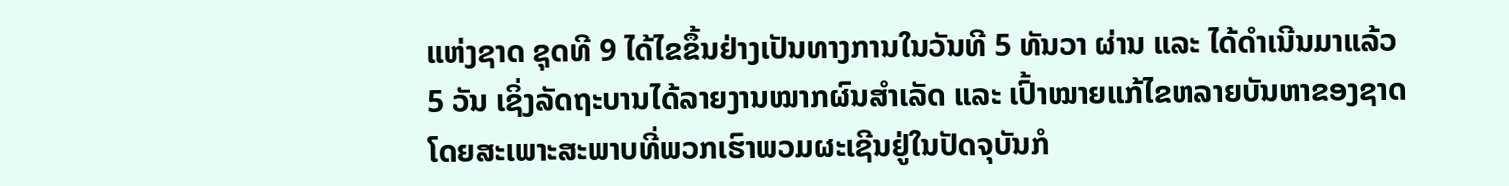ແຫ່ງຊາດ ຊຸດທີ 9 ໄດ້ໄຂຂຶ້ນຢ່າງເປັນທາງການໃນວັນທີ 5 ທັນວາ ຜ່ານ ແລະ ໄດ້ດຳເນີນມາແລ້ວ 5 ວັນ ເຊິ່ງລັດຖະບານໄດ້ລາຍງານໝາກຜົນສຳເລັດ ແລະ ເປົ້າໝາຍແກ້ໄຂຫລາຍບັນຫາຂອງຊາດ ໂດຍສະເພາະສະພາບທີ່ພວກເຮົາພວມຜະເຊີນຢູ່ໃນປັດຈຸບັນກໍ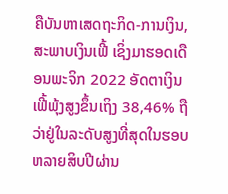ຄືບັນຫາເສດຖະກິດ-ການເງິນ, ສະພາບເງິນເຟີ້ ເຊິ່ງມາຮອດເດືອນພະຈິກ 2022 ອັດຕາເງິນເຟີ້ພຸ້ງສູງຂຶ້ນເຖິງ 38,46% ຖືວ່າຢູ່ໃນລະດັບສູງທີ່ສຸດໃນຮອບຫລາຍສິບປີຜ່ານ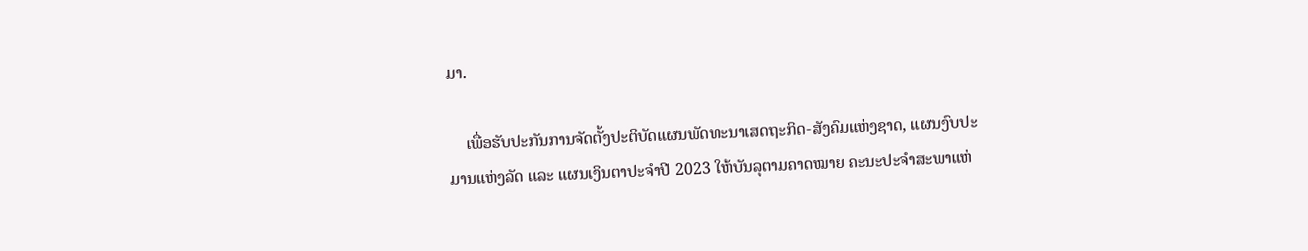ມາ.

    ເພື່ອຮັບປະກັນການຈັດຕັ້ງປະຕິບັດແຜນພັດທະນາເສດຖະກິດ-ສັງຄົມແຫ່ງຊາດ, ແຜນງົບປະມານແຫ່ງລັດ ແລະ ແຜນເງິນຕາປະຈຳປີ 2023 ໃຫ້ບັນລຸຕາມຄາດໝາຍ ຄະນະປະຈຳສະພາແຫ່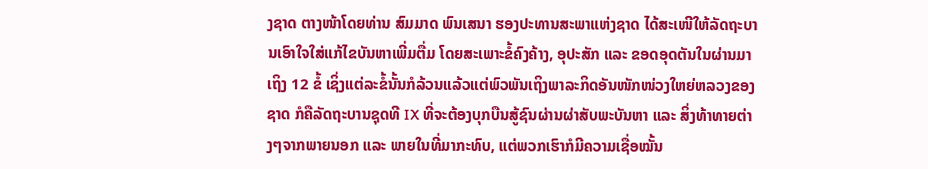ງຊາດ ຕາງໜ້າໂດຍທ່ານ ສົມມາດ ພົນເສນາ ຮອງປະທານສະພາແຫ່ງຊາດ ໄດ້ສະເໜີໃຫ້ລັດຖະບານເອົາໃຈໃສ່ແກ້ໄຂບັນຫາເພີ່ມຕື່ມ ໂດຍສະເພາະຂໍ້ຄົງຄ້າງ, ອຸປະສັກ ແລະ ຂອດອຸດຕັນໃນຜ່ານມາເຖິງ 12 ຂໍ້ ເຊິ່ງແຕ່ລະຂໍ້ນັ້ນກໍລ້ວນແລ້ວແຕ່ພົວພັນເຖິງພາລະກິດອັນໜັກໜ່ວງໃຫຍ່ຫລວງຂອງຊາດ ກໍຄືລັດຖະບານຊຸດທີ IX ທີ່ຈະຕ້ອງບຸກບືນສູ້ຊົນຜ່ານຜ່າສັບພະບັນຫາ ແລະ ສິ່ງທ້າທາຍຕ່າງໆຈາກພາຍນອກ ແລະ ພາຍໃນທີ່ມາກະທົບ, ແຕ່ພວກເຮົາກໍມີຄວາມເຊື່ອໝັ້ນ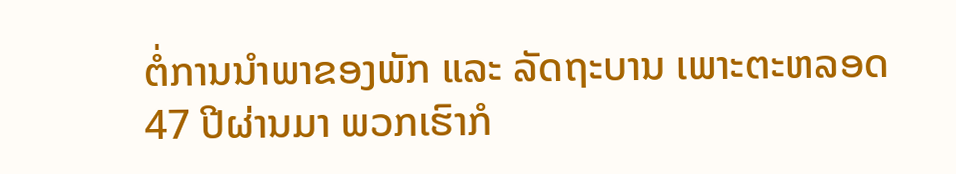ຕໍ່ການນຳພາຂອງພັກ ແລະ ລັດຖະບານ ເພາະຕະຫລອດ 47 ປີຜ່ານມາ ພວກເຮົາກໍ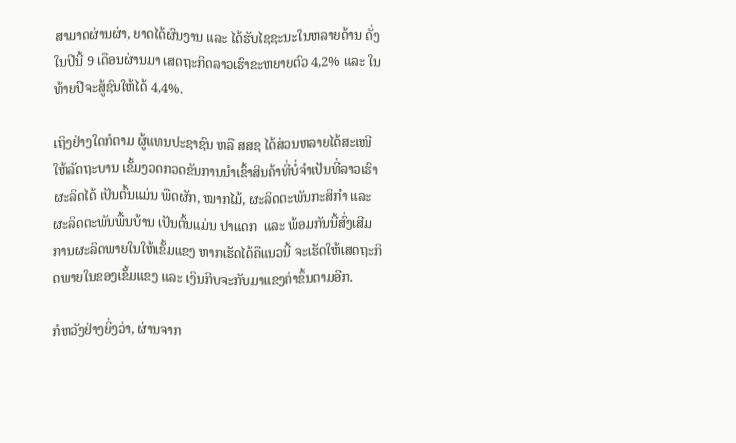ສາມາດຜ່ານຜ່າ, ຍາດໄດ້ຜົນງານ ແລະ ໄດ້ຮັບໄຊຊະນະໃນຫລາຍດ້ານ ດັ່ງໃນປີນີ້ 9 ເດືອນຜ່ານມາ ເສດຖະກິດລາວເຮົາຂະຫຍາຍຕົວ 4,2% ແລະ ໃນທ້າຍປີຈະສູ້ຊົນໃຫ້ໄດ້ 4,4%.

ເຖິງຢ່າງໃດກໍຕາມ ຜູ້ແທນປະຊາຊົນ ຫລື ສສຊ ໄດ້ສ່ວນຫລາຍໄດ້ສະເໜີໃຫ້ລັດຖະບານ ເຂັ້ມງວດກວດຂັນການນຳເຂົ້າສິນຄ້າທີ່ບໍ່ຈຳເປັນທີ່ລາວເຮົາຜະລິດໄດ້ ເປັນຕົ້ນແມ່ນ ພືດຜັກ, ໝາກໄມ້, ຜະລິດຕະພັນກະສິກຳ ແລະ ຜະລິດຕະພັນພື້ນບ້ານ ເປັນຕົ້ນແມ່ນ ປາແດກ  ແລະ ພ້ອມກັນນີ້ສົ່ງເສີມການຜະລິດພາຍໃນໃຫ້ເຂັ້ມແຂງ ຫາກເຮັດໄດ້ຄືແນວນີ້ ຈະເຮັດໃຫ້ເສດຖະກິດພາຍໃນຂອງເຂັ້ມແຂງ ແລະ ເງິນກີບຈະກັບມາແຂງຄ່າຂຶ້ນຕາມອີກ.

ກໍຫວັງຢ່າງຍິ່ງວ່າ, ຜ່ານຈາກ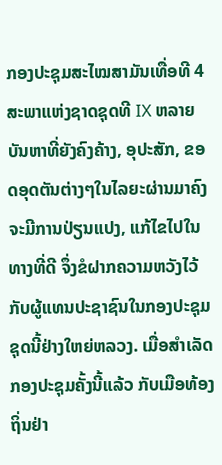ກອງປະຊຸມສະໄໝສາມັນເທື່ອທີ 4 ສະພາແຫ່ງຊາດຊຸດທີ IX ຫລາຍບັນຫາທີ່ຍັງຄົງຄ້າງ, ອຸປະສັກ, ຂອດອຸດຕັນຕ່າງໆໃນໄລຍະຜ່ານມາຄົງຈະມີການປ່ຽນແປງ, ແກ້ໄຂໄປໃນທາງທີ່ດີ ຈຶ່ງຂໍຝາກຄວາມຫວັງໄວ້ກັບຜູ້ແທນປະຊາຊົນໃນກອງປະຊຸມຊຸດນີ້ຢ່າງໃຫຍ່ຫລວງ. ເມື່ອສຳເລັດກອງປະຊຸມຄັ້ງນີ້ແລ້ວ ກັບເມືອທ້ອງຖິ່ນຢ່າ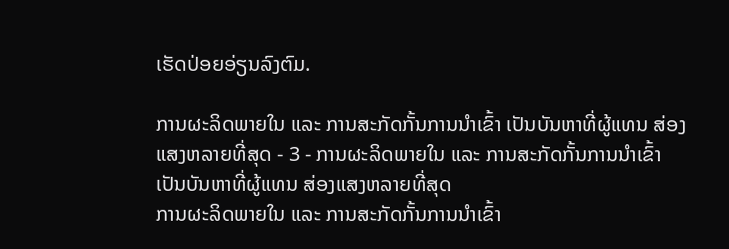ເຮັດປ່ອຍອ່ຽນລົງຕົມ.

ການຜະລິດພາຍໃນ ແລະ ການສະກັດກັ້ນການນຳເຂົ້າ ເປັນບັນຫາທີ່ຜູ້ແທນ ສ່ອງແສງຫລາຍທີ່ສຸດ - 3 - ການຜະລິດພາຍໃນ ແລະ ການສະກັດກັ້ນການນຳເຂົ້າ ເປັນບັນຫາທີ່ຜູ້ແທນ ສ່ອງແສງຫລາຍທີ່ສຸດ
ການຜະລິດພາຍໃນ ແລະ ການສະກັດກັ້ນການນຳເຂົ້າ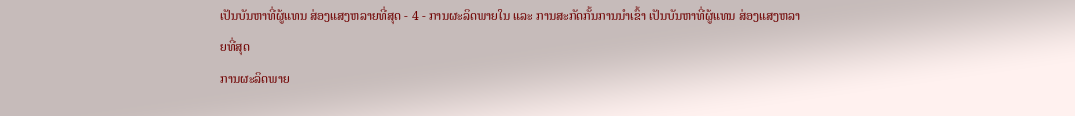ເປັນບັນຫາທີ່ຜູ້ແທນ ສ່ອງແສງຫລາຍທີ່ສຸດ - 4 - ການຜະລິດພາຍໃນ ແລະ ການສະກັດກັ້ນການນຳເຂົ້າ ເປັນບັນຫາທີ່ຜູ້ແທນ ສ່ອງແສງຫລາຍທີ່ສຸດ
ການຜະລິດພາຍ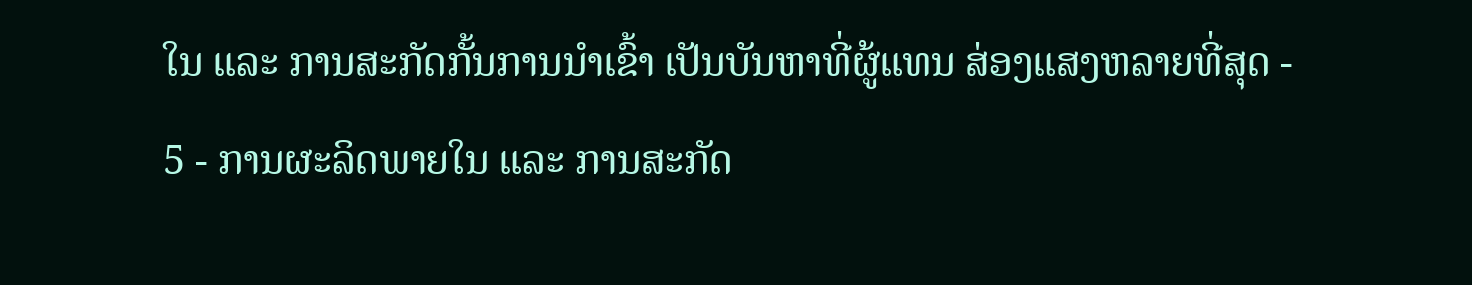ໃນ ແລະ ການສະກັດກັ້ນການນຳເຂົ້າ ເປັນບັນຫາທີ່ຜູ້ແທນ ສ່ອງແສງຫລາຍທີ່ສຸດ - 5 - ການຜະລິດພາຍໃນ ແລະ ການສະກັດ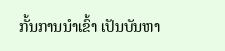ກັ້ນການນຳເຂົ້າ ເປັນບັນຫາ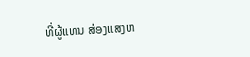ທີ່ຜູ້ແທນ ສ່ອງແສງຫ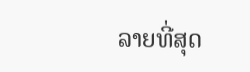ລາຍທີ່ສຸດ